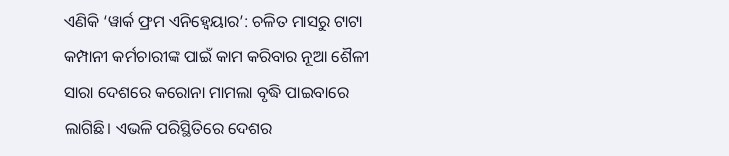ଏଣିକି ‘ୱାର୍କ ଫ୍ରମ ଏନିହ୍ବେୟାର’: ଚଳିତ ମାସରୁ ଟାଟା କମ୍ପାନୀ କର୍ମଚାରୀଙ୍କ ପାଇଁ କାମ କରିବାର ନୂଆ ଶୈଳୀ
ସାରା ଦେଶରେ କରୋନା ମାମଲା ବୃଦ୍ଧି ପାଇବାରେ ଲାଗିଛି। ଏଭଳି ପରିସ୍ଥିତିରେ ଦେଶର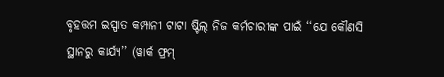ବୃହତ୍ତମ ଇସ୍ପାତ କମ୍ପାନୀ ଟାଟା ଷ୍ଟିଲ୍ ନିଜ କର୍ମଚାରୀଙ୍କ ପାଇଁ ‘‘ଯେ କୌଣସି ସ୍ଥାନରୁ କାର୍ଯ୍ୟ’’ (ୱାର୍କ ଫ୍ରମ୍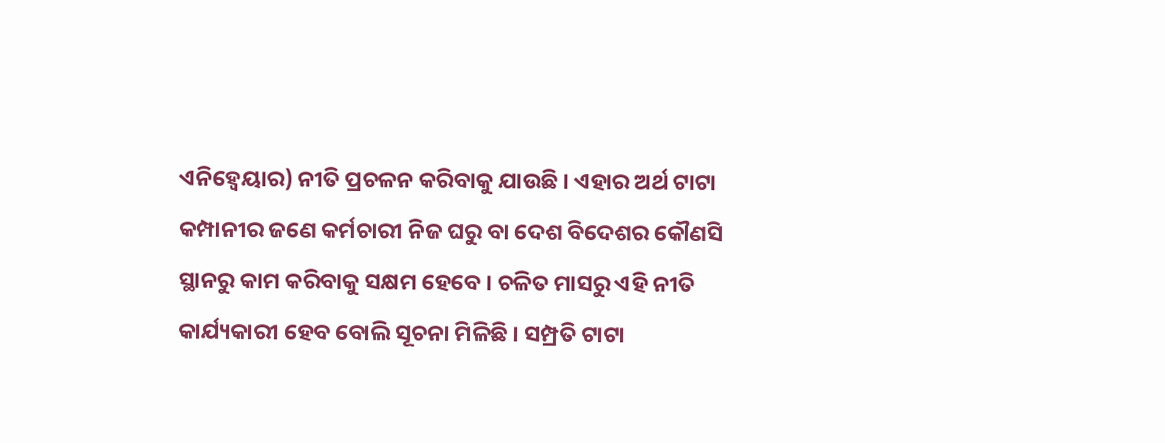ଏନିହ୍ବେୟାର) ନୀତି ପ୍ରଚଳନ କରିବାକୁ ଯାଉଛି । ଏହାର ଅର୍ଥ ଟାଟା କମ୍ପାନୀର ଜଣେ କର୍ମଚାରୀ ନିଜ ଘରୁ ବା ଦେଶ ବିଦେଶର କୌଣସି ସ୍ଥାନରୁ କାମ କରିବାକୁ ସକ୍ଷମ ହେବେ । ଚଳିତ ମାସରୁ ଏହି ନୀତି କାର୍ଯ୍ୟକାରୀ ହେବ ବୋଲି ସୂଚନା ମିଳିଛି । ସମ୍ପ୍ରତି ଟାଟା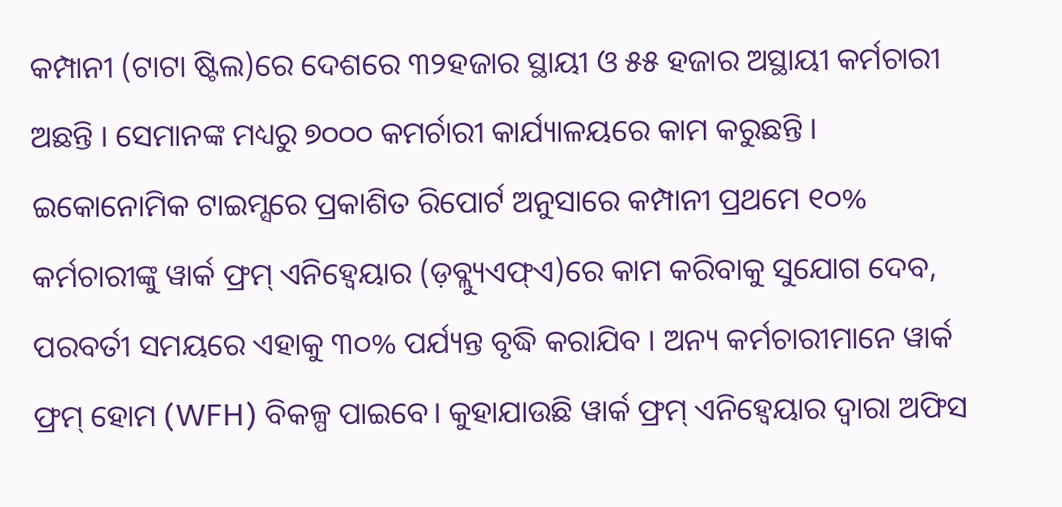କମ୍ପାନୀ (ଟାଟା ଷ୍ଟିଲ)ରେ ଦେଶରେ ୩୨ହଜାର ସ୍ଥାୟୀ ଓ ୫୫ ହଜାର ଅସ୍ଥାୟୀ କର୍ମଚାରୀ ଅଛନ୍ତି । ସେମାନଙ୍କ ମଧ୍ୟରୁ ୭୦୦୦ କମର୍ଚାରୀ କାର୍ଯ୍ୟାଳୟରେ କାମ କରୁଛନ୍ତି ।
ଇକୋନୋମିକ ଟାଇମ୍ସରେ ପ୍ରକାଶିତ ରିପୋର୍ଟ ଅନୁସାରେ କମ୍ପାନୀ ପ୍ରଥମେ ୧୦% କର୍ମଚାରୀଙ୍କୁ ୱାର୍କ ଫ୍ରମ୍ ଏନିହ୍ବେୟାର (ଡ଼ବ୍ଲ୍ୟୁଏଫ୍ଏ)ରେ କାମ କରିବାକୁ ସୁଯୋଗ ଦେବ, ପରବର୍ତୀ ସମୟରେ ଏହାକୁ ୩୦% ପର୍ଯ୍ୟନ୍ତ ବୃଦ୍ଧି କରାଯିବ । ଅନ୍ୟ କର୍ମଚାରୀମାନେ ୱାର୍କ ଫ୍ରମ୍ ହୋମ (WFH) ବିକଳ୍ପ ପାଇବେ। କୁହାଯାଉଛି ୱାର୍କ ଫ୍ରମ୍ ଏନିହ୍ବେୟାର ଦ୍ବାରା ଅଫିସ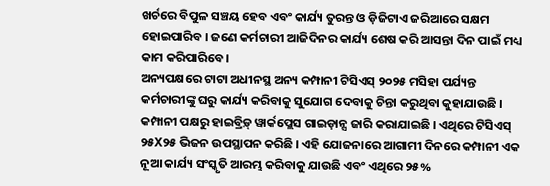ଖର୍ଚରେ ବିପୁଳ ସଞ୍ଚୟ ହେବ ଏବଂ କାର୍ଯ୍ୟ ତୁରନ୍ତ ଓ ଡ଼ିଜିଟାଏ ଜରିଆରେ ସକ୍ଷମ ହୋଇପାରିବ । ଜଣେ କର୍ମଚାରୀ ଆଜିଦିନର କାର୍ଯ୍ୟ ଶେଷ କରି ଆସନ୍ତା ଦିନ ପାଇଁ ମଧ୍ୟ କାମ କରିପାରିବେ ।
ଅନ୍ୟପକ୍ଷରେ ଟାଟା ଅଧୀନସ୍ଥ ଅନ୍ୟ କମ୍ପାନୀ ଟିସିଏସ୍ ୨୦୨୫ ମସିହା ପର୍ଯ୍ୟନ୍ତ କର୍ମଚାରୀଙ୍କୁ ଘରୁ କାର୍ଯ୍ୟ କରିବାକୁ ସୁଯୋଗ ଦେବାକୁ ଚିନ୍ତା କରୁଥିବା କୁହାଯାଉଛି । କମ୍ପାନୀ ପକ୍ଷରୁ ହାଇବ୍ରିଡ଼୍ ୱାର୍କପ୍ଲେସ ଗାଇଡ଼ାନ୍ସ ଜାରି କରାଯାଇଛି । ଏଥିରେ ଟିସିଏସ୍ ୨୫X୨୫ ଭିଜନ ଉପସ୍ଥାପନ କରିଛି । ଏହି ଯୋଜନାରେ ଆଗାମୀ ଦିନରେ କମ୍ପାନୀ ଏକ ନୂଆ କାର୍ଯ୍ୟ ସଂସ୍କୃତି ଆରମ୍ଭ କରିବାକୁ ଯାଉଛି ଏବଂ ଏଥିରେ ୨୫%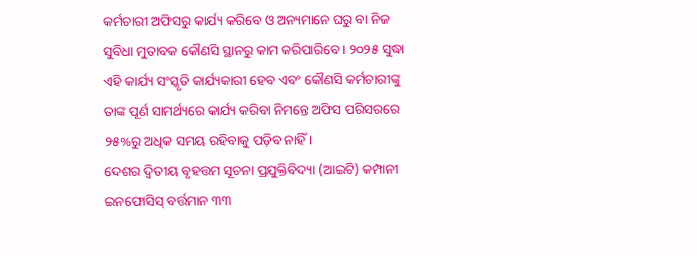କର୍ମଚାରୀ ଅଫିସରୁ କାର୍ଯ୍ୟ କରିବେ ଓ ଅନ୍ୟମାନେ ଘରୁ ବା ନିଜ ସୁବିଧା ମୁତାବକ କୌଣସି ସ୍ଥାନରୁ କାମ କରିପାରିବେ । ୨୦୨୫ ସୁଦ୍ଧା ଏହି କାର୍ଯ୍ୟ ସଂସ୍କୃତି କାର୍ଯ୍ୟକାରୀ ହେବ ଏବଂ କୌଣସି କର୍ମଚାରୀଙ୍କୁ ତାଙ୍କ ପୂର୍ଣ ସାମର୍ଥ୍ୟରେ କାର୍ଯ୍ୟ କରିବା ନିମନ୍ତେ ଅଫିସ ପରିସରରେ ୨୫%ରୁ ଅଧିକ ସମୟ ରହିବାକୁ ପଡ଼ିବ ନାହିଁ ।
ଦେଶର ଦ୍ୱିତୀୟ ବୃହତ୍ତମ ସୂଚନା ପ୍ରଯୁକ୍ତିବିଦ୍ୟା (ଆଇଟି) କମ୍ପାନୀ ଇନଫୋସିସ୍ ବର୍ତ୍ତମାନ ୩୩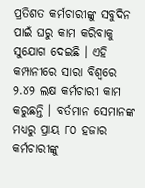ପ୍ରତିଶତ କର୍ମଚାରୀଙ୍କୁ ସବୁଦିନ ପାଇଁ ଘରୁ କାମ କରିବାକୁ ସୁଯୋଗ ଦେଇଛି । ଏହି କମ୍ପାନୀରେ ସାରା ବିଶ୍ବରେ ୨.୪୨ ଲକ୍ଷ କର୍ମଚାରୀ କାମ କରୁଛନ୍ତି । ବର୍ତମାନ ସେମାନଙ୍କ ମଧ୍ୟରୁ ପ୍ରାୟ ୮୦ ହଜାର କର୍ମଚାରୀଙ୍କୁ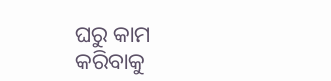ଘରୁ କାମ କରିବାକୁ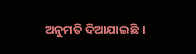ଅନୁମତି ଦିଆଯାଇଛି ।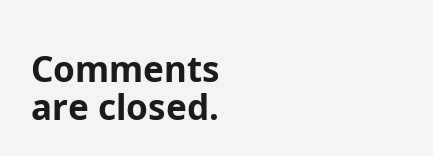Comments are closed.